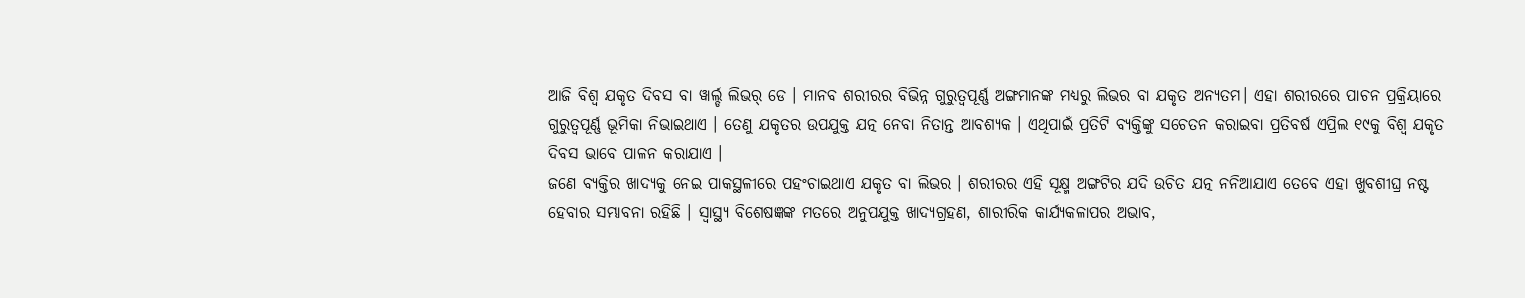ଆଜି ବିଶ୍ୱ ଯକୃତ ଦିବସ ବା ୱାର୍ଲ୍ଡ ଲିଭର୍ ଡେ । ମାନବ ଶରୀରର ବିଭିନ୍ନ ଗୁରୁତ୍ୱପୂର୍ଣ୍ଣ ଅଙ୍ଗମାନଙ୍କ ମଧ୍ୟରୁ ଲିଭର ବା ଯକୃତ ଅନ୍ୟତମ। ଏହା ଶରୀରରେ ପାଚନ ପ୍ରକ୍ରିୟାରେ ଗୁରୁତ୍ୱପୂର୍ଣ୍ଣ ଭୂମିକା ନିଭାଇଥାଏ । ତେଣୁ ଯକୃତର ଉପଯୁକ୍ତ ଯତ୍ନ ନେବା ନିତାନ୍ତ ଆବଶ୍ୟକ । ଏଥିପାଇଁ ପ୍ରତିଟି ବ୍ୟକ୍ତିଙ୍କୁ ସଚେତନ କରାଇବା ପ୍ରତିବର୍ଷ ଏପ୍ରିଲ ୧୯କୁ ବିଶ୍ୱ ଯକୃତ ଦିବସ ଭାବେ ପାଳନ କରାଯାଏ ।
ଜଣେ ବ୍ୟକ୍ତିର ଖାଦ୍ୟକୁ ନେଇ ପାକସ୍ଥଳୀରେ ପହଂଚାଇଥାଏ ଯକୃତ ବା ଲିଭର । ଶରୀରର ଏହି ସୂକ୍ଷ୍ମ ଅଙ୍ଗଟିର ଯଦି ଉଚିତ ଯତ୍ନ ନନିଆଯାଏ ତେବେ ଏହା ଖୁବଶୀଘ୍ର ନଷ୍ଟ ହେବାର ସମ୍ଭାବନା ରହିଛି । ସ୍ୱାସ୍ଥ୍ୟ ବିଶେଷଜ୍ଞଙ୍କ ମତରେ ଅନୁପଯୁକ୍ତ ଖାଦ୍ୟଗ୍ରହଣ, ଶାରୀରିକ କାର୍ଯ୍ୟକଳାପର ଅଭାବ,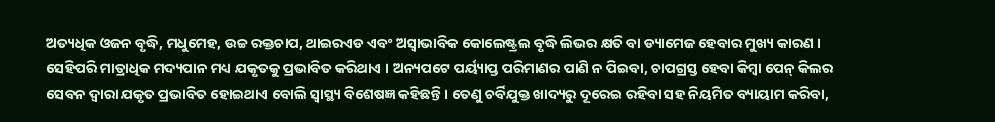ଅତ୍ୟଧିକ ଓଜନ ବୃଦ୍ଧି, ମଧୁମେହ, ଉଚ୍ଚ ରକ୍ତଚାପ, ଥାଇରଏଡ ଏବଂ ଅସ୍ୱାଭାବିକ କୋଲେଷ୍ଟ୍ରଲ ବୃଦ୍ଧି ଲିଭର କ୍ଷତି ବା ଡ୍ୟାମେଜ ହେବାର ମୁଖ୍ୟ କାରଣ ।
ସେହିପରି ମାତ୍ରାଧିକ ମଦ୍ୟପାନ ମଧ୍ୟ ଯକୃତକୁ ପ୍ରଭାବିତ କରିଥାଏ । ଅନ୍ୟପଟେ ପର୍ୟ୍ୟାପ୍ତ ପରିମାଣର ପାଣି ନ ପିଇବା, ଚାପଗ୍ରସ୍ତ ହେବା କିମ୍ବା ପେନ୍ କିଲର ସେବନ ଦ୍ବାରା ଯକୃତ ପ୍ରଭାବିତ ହୋଇଥାଏ ବୋଲି ସ୍ବାସ୍ଥ୍ୟ ବିଶେଷଜ୍ଞ କହିଛନ୍ତି । ତେଣୁ ଚର୍ବିଯୁକ୍ତ ଖାଦ୍ୟରୁ ଦୂରେଇ ରହିବା ସହ ନିୟମିତ ବ୍ୟାୟାମ କରିବା,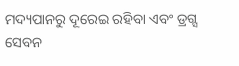ମଦ୍ୟପାନରୁ ଦୂରେଇ ରହିବା ଏବଂ ଡ୍ରଗ୍ସ ସେବନ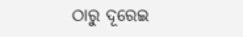ଠାରୁ ଦୂରେଇ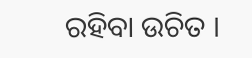ରହିବା ଉଚିତ ।